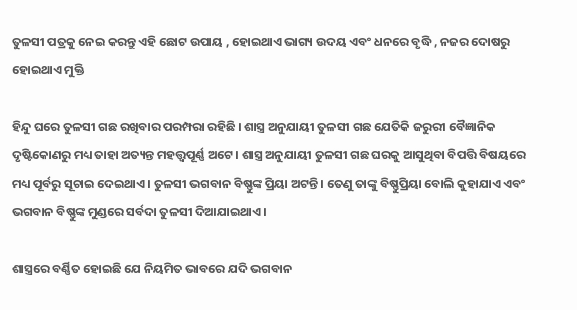ତୁଳସୀ ପତ୍ରକୁ ନେଇ କରନ୍ତୁ ଏହି ଛୋଟ ଉପାୟ , ହୋଇଥାଏ ଭାଗ୍ୟ ଉଦୟ ଏବଂ ଧନରେ ବୃଦ୍ଧି , ନଜର ଦୋଷରୁ ହୋଇଥାଏ ମୁକ୍ତି

ହିନ୍ଦୁ ଘରେ ତୁଳସୀ ଗଛ ରଖିବାର ପରମ୍ପରା ରହିଛି । ଶାସ୍ତ୍ର ଅନୁଯାୟୀ ତୁଳସୀ ଗଛ ଯେତିକି ଜରୁରୀ ବୈଜ୍ଞାନିକ ଦୃଷ୍ଟିକୋଣରୁ ମଧ୍ୟ ତାହା ଅତ୍ୟନ୍ତ ମହତ୍ତ୍ୱପୂର୍ଣ୍ଣ ଅଟେ । ଶାସ୍ତ୍ର ଅନୁଯାୟୀ ତୁଳସୀ ଗଛ ଘରକୁ ଆସୁଥିବା ବିପତ୍ତି ବିଷୟରେ ମଧ୍ୟ ପୂର୍ବରୁ ସୂଚାଇ ଦେଇଥାଏ । ତୁଳସୀ ଭଗବାନ ବିଷ୍ଣୁଙ୍କ ପ୍ରିୟା ଅଟନ୍ତି । ତେଣୁ ତାଙ୍କୁ ବିଷ୍ଣୁପ୍ରିୟା ବୋଲି କୁହାଯାଏ ଏବଂ ଭଗବାନ ବିଷ୍ଣୁଙ୍କ ମୁଣ୍ଡରେ ସର୍ବଦା ତୁଳସୀ ଦିଆଯାଇଥାଏ ।

ଶାସ୍ତ୍ରରେ ବର୍ଣ୍ଣିତ ହୋଇଛି ଯେ ନିୟମିତ ଭାବରେ ଯଦି ଭଗବାନ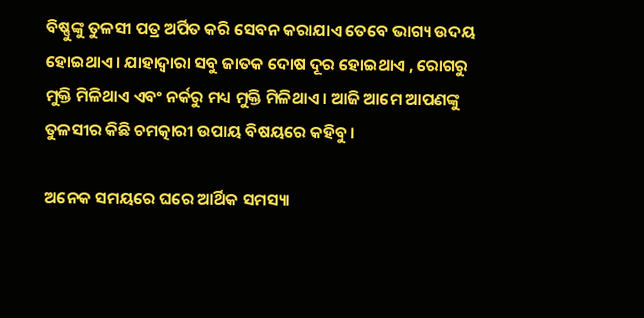ବିଷ୍ଣୁଙ୍କୁ ତୁଳସୀ ପତ୍ର ଅର୍ପିତ କରି ସେବନ କରାଯାଏ ତେବେ ଭାଗ୍ୟ ଉଦୟ ହୋଇଥାଏ । ଯାହାଦ୍ୱାରା ସବୁ ଜାତକ ଦୋଷ ଦୂର ହୋଇଥାଏ , ରୋଗରୁ ମୁକ୍ତି ମିଳିଥାଏ ଏବଂ ନର୍କରୁ ମଧ୍ୟ ମୁକ୍ତି ମିଳିଥାଏ । ଆଜି ଆମେ ଆପଣଙ୍କୁ ତୁଳସୀର କିଛି ଚମତ୍କାରୀ ଉପାୟ ବିଷୟରେ କହିବୁ ।

ଅନେକ ସମୟରେ ଘରେ ଆର୍ଥିକ ସମସ୍ୟା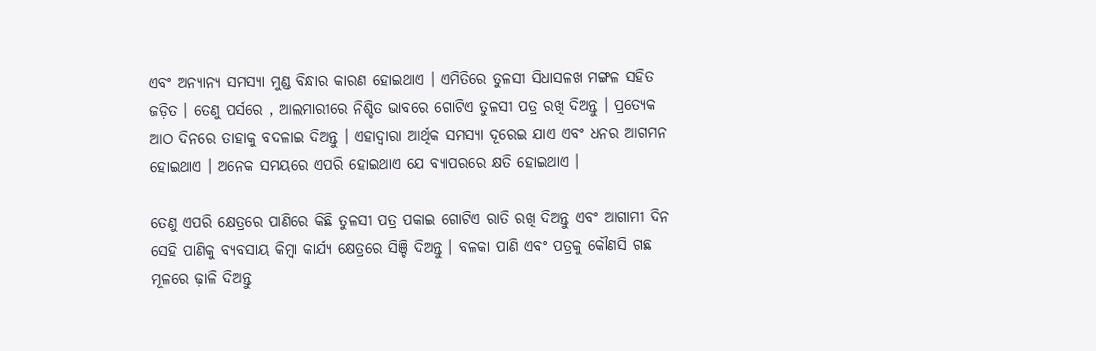ଏବଂ ଅନ୍ୟାନ୍ୟ ସମସ୍ୟା ମୁଣ୍ଡ ବିନ୍ଧାର କାରଣ ହୋଇଥାଏ । ଏମିତିରେ ତୁଳସୀ ସିଧାସଳଖ ମଙ୍ଗଳ ସହିତ ଜଡ଼ିତ । ତେଣୁ ପର୍ସରେ , ଆଲମାରୀରେ ନିଶ୍ଚିତ ଭାବରେ ଗୋଟିଏ ତୁଳସୀ ପତ୍ର ରଖି ଦିଅନ୍ତୁ । ପ୍ରତ୍ୟେକ ଆଠ ଦିନରେ ତାହାକୁ ବଦଳାଇ ଦିଅନ୍ତୁ । ଏହାଦ୍ବାରା ଆର୍ଥିକ ସମସ୍ୟା ଦୂରେଇ ଯାଏ ଏବଂ ଧନର ଆଗମନ ହୋଇଥାଏ । ଅନେକ ସମୟରେ ଏପରି ହୋଇଥାଏ ଯେ ବ୍ୟାପରରେ କ୍ଷତି ହୋଇଥାଏ ।

ତେଣୁ ଏପରି କ୍ଷେତ୍ରରେ ପାଣିରେ କିଛି ତୁଳସୀ ପତ୍ର ପକାଇ ଗୋଟିଏ ରାତି ରଖି ଦିଅନ୍ତୁ ଏବଂ ଆଗାମୀ ଦିନ ସେହି ପାଣିକୁ ବ୍ୟବସାୟ କିମ୍ବା କାର୍ଯ୍ୟ କ୍ଷେତ୍ରରେ ସିଞ୍ଚି ଦିଅନ୍ତୁ । ବଳକା ପାଣି ଏବଂ ପତ୍ରକୁ କୌଣସି ଗଛ ମୂଳରେ ଢ଼ାଳି ଦିଅନ୍ତୁ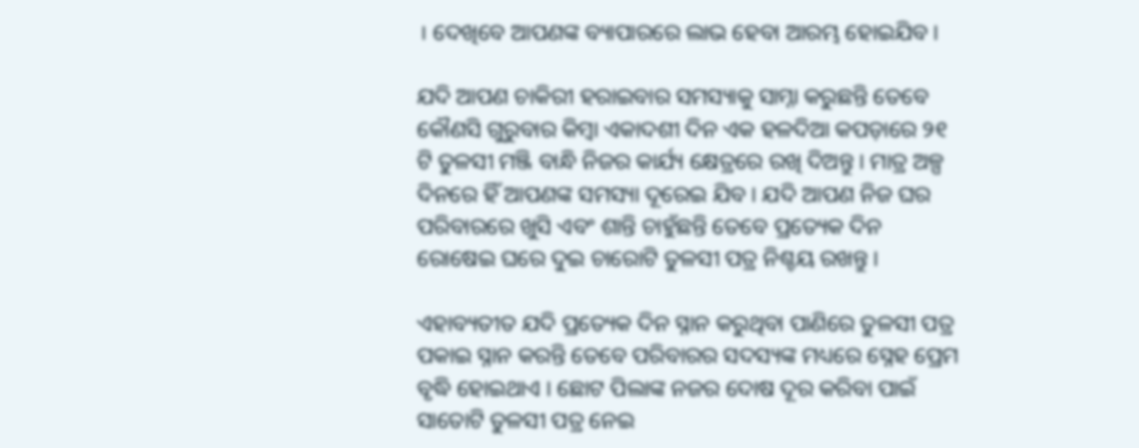। ଦେଖିବେ ଆପଣଙ୍କ ବ୍ୟାପାରରେ ଲାଭ ହେବା ଆରମ୍ଭ ହୋଇଯିବ ।

ଯଦି ଆପଣ ଚାକିରୀ ହରାଇବାର ସମସ୍ୟାକୁ ସାମ୍ନା କରୁଛନ୍ତି ତେବେ କୌଣସି ଗୁରୁବାର କିମ୍ବା ଏକାଦଶୀ ଦିନ ଏକ ହଳଦିଆ କପଡ଼ାରେ ୨୧ ଟି ତୁଳସୀ ମଞ୍ଜି ବାନ୍ଧି ନିଜର କାର୍ଯ୍ୟ କ୍ଷେତ୍ରରେ ରଖି ଦିଅନ୍ତୁ । ମାତ୍ର ଅଳ୍ପ ଦିନରେ ହିଁ ଆପଣଙ୍କ ସମସ୍ୟା ଦୂରେଇ ଯିବ । ଯଦି ଆପଣ ନିଜ ଘର ପରିବାରରେ ଖୁସି ଏବଂ ଶାନ୍ତି ଚାହୁଁଛନ୍ତି ତେବେ ପ୍ରତ୍ୟେକ ଦିନ ରୋଷେଇ ଘରେ ଦୁଇ ଚାରୋଟି ତୁଳସୀ ପତ୍ର ନିଶ୍ଚୟ ରଖନ୍ତୁ ।

ଏହାବ୍ୟତୀତ ଯଦି ପ୍ରତ୍ୟେକ ଦିନ ସ୍ନାନ କରୁଥିବା ପାଣିରେ ତୁଳସୀ ପତ୍ର ପକାଇ ସ୍ନାନ କରନ୍ତି ତେବେ ପରିବାରର ସଦସ୍ୟଙ୍କ ମଧ୍ୟରେ ସ୍ନେହ ପ୍ରେମ ବୃଦ୍ଧି ହୋଇଥାଏ । ଛୋଟ ପିଲାଙ୍କ ନଜର ଦୋଷ ଦୂର କରିବା ପାଇଁ ସାତୋଟି ତୁଳସୀ ପତ୍ର ନେଇ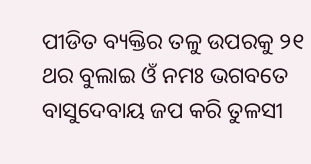ପୀଡିତ ବ୍ୟକ୍ତିର ତଳୁ ଉପରକୁ ୨୧ ଥର ବୁଲାଇ ଓଁ ନମଃ ଭଗବତେ ବାସୁଦେବାୟ ଜପ କରି ତୁଳସୀ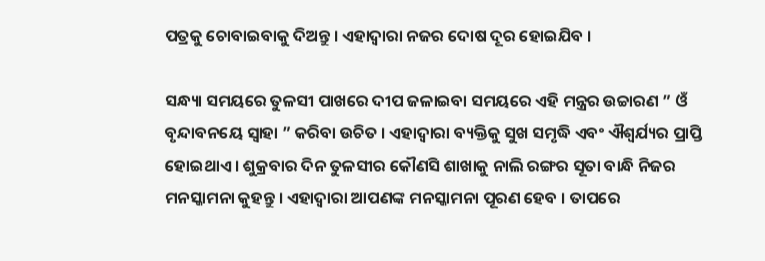ପତ୍ରକୁ ଚୋବାଇବାକୁ ଦିଅନ୍ତୁ । ଏହାଦ୍ବାରା ନଜର ଦୋଷ ଦୂର ହୋଇଯିବ ।

ସନ୍ଧ୍ୟା ସମୟରେ ତୁଳସୀ ପାଖରେ ଦୀପ ଜଳାଇବା ସମୟରେ ଏହି ମନ୍ତ୍ରର ଉଚ୍ଚାରଣ ” ଓଁ ବୃନ୍ଦାବନୟେ ସ୍ୱାହା ” କରିବା ଉଚିତ । ଏହାଦ୍ବାରା ବ୍ୟକ୍ତିକୁ ସୁଖ ସମୃଦ୍ଧି ଏବଂ ଐଶ୍ୱର୍ଯ୍ୟର ପ୍ରାପ୍ତି ହୋଇଥାଏ । ଶୁକ୍ରବାର ଦିନ ତୁଳସୀର କୌଣସି ଶାଖାକୁ ନାଲି ରଙ୍ଗର ସୂତା ବାନ୍ଧି ନିଜର ମନସ୍କାମନା କୁହନ୍ତୁ । ଏହାଦ୍ବାରା ଆପଣଙ୍କ ମନସ୍କାମନା ପୂରଣ ହେବ । ତାପରେ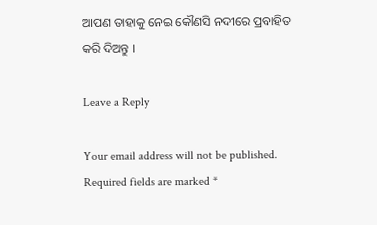ଆପଣ ତାହାକୁ ନେଇ କୌଣସି ନଦୀରେ ପ୍ରବାହିତ କରି ଦିଅନ୍ତୁ ।

Leave a Reply

Your email address will not be published. Required fields are marked *